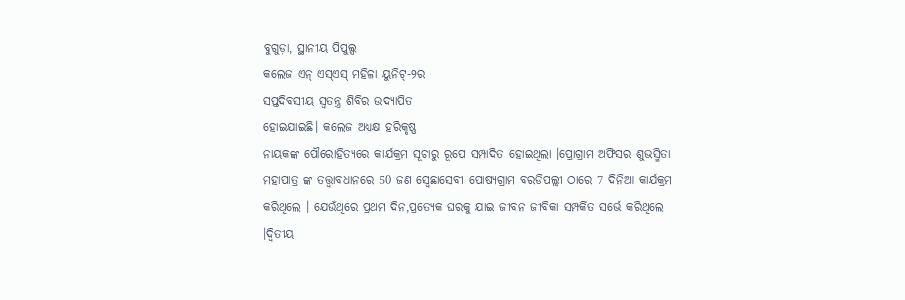ବୁଗୁଡ଼ା, ସ୍ଥାନୀୟ ପିପୁଲ୍ସ
କଲେଜ ଏନ୍ ଏସ୍ଏସ୍ ମହିଳା ୟୁନିଟ୍-୨ର
ସପ୍ତଦିବସୀୟ ସ୍ଵତନ୍ତ୍ର ଶିବିର ଉଦ୍ଯାପିତ
ହୋଇଯାଇଛି। କଲେଜ ଅଧ୍ୟକ୍ଷ ହରିକୃଷ୍ଣ
ନାୟକଙ୍କ ପୌରୋହିତ୍ୟରେ କାର୍ଯକ୍ରମ ସୂଚାରୁ ରୂପେ ସମ୍ପାଦିତ ହୋଇଥିଲା ।ପ୍ରୋଗ୍ରାମ ଅଫିସର ଶୁଭସ୍ମିତା ମହାପାତ୍ର ଙ୍କ ତତ୍ତ୍ଵାବଧାନରେ 50 ଜଣ ସ୍ବେଛାସେବୀ ପୋଷ୍ୟଗ୍ରାମ ବରଡିପଲ୍ଲୀ ଠାରେ 7 ଦିନିଆ କାର୍ଯକ୍ରମ କରିଥିଲେ । ଯେଉଁଥିରେ ପ୍ରଥମ ଦିନ,ପ୍ରତ୍ୟେକ ଘରକୁ ଯାଇ ଜୀବନ ଜୀବିକା ସମ୍ପର୍କିତ ସର୍ଭେ କରିଥିଲେ ।ଦ୍ଵିତୀୟ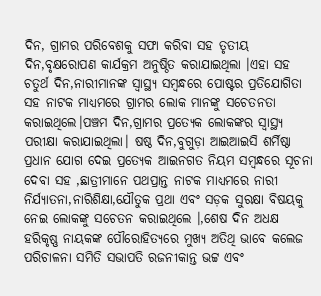ଦିନ, ଗ୍ରାମର ପରିବେଶକୁ ସଫା କରିବା ସହ ତୃତୀୟ ଦିନ,ବୃକ୍ଷରୋପଣ କାର୍ଯକ୍ରମ ଅନୁଷ୍ଠିତ କରାଯାଇଥିଲା ।ଏହା ସହ ଚତୁର୍ଥ ଦିନ,ନାରୀମାନଙ୍କ ସ୍ବାସ୍ଥ୍ୟ ସମ୍ବନ୍ଧରେ ପୋଷ୍ଟର ପ୍ରତିଯୋଗିତା ସହ ନାଟକ ମାଧ୍ୟମରେ ଗ୍ରାମର ଲୋକ ମାନଙ୍କୁ ସଚେତନତା କରାଇଥିଲେ।ପଞ୍ଚମ ଦିନ,ଗ୍ରାମର ପ୍ରତ୍ୟେକ ଲୋକଙ୍କର ସ୍ବାସ୍ଥ୍ୟ ପରୀକ୍ଷା କରାଯାଇଥିଲା। ଷଷ୍ଠ ଦିନ,ବୁଗୁଡ଼ା ଆଇଆଇସି ଶର୍ମିଷ୍ଠା ପ୍ରଧାନ ଯୋଗ ଦେଇ ପ୍ରତ୍ୟେକ ଆଇନଗତ ନିୟମ ସମ୍ବନ୍ଧରେ ସୂଚନା ଦେବା ସହ ,ଛାତ୍ରୀମାନେ ପଥପ୍ରାନ୍ତ ନାଟକ ମାଧ୍ୟମରେ ନାରୀ ନିର୍ଯ୍ୟାତନା,ନାରିଶିକ୍ଷା,ଯୌତୁକ ପ୍ରଥା ଏବଂ ସଡ଼କ ସୁରକ୍ଷା ବିଷୟକୁ ନେଇ ଲୋକଙ୍କୁ ସଚେତନ କରାଇଥିଲେ ।,ଶେଷ ଦିନ ଅଧକ୍ଷ ହରିକୃଷ୍ଣ ନାୟକଙ୍କ ପୌରୋହିତ୍ୟରେ ମୁଖ୍ୟ ଅତିଥି ଭାବେ କଲେଜ ପରିଚାଳନା ସମିତି ସଭାପତି ରଜନୀକାନ୍ତ ଭଟ୍ଟ ଏବଂ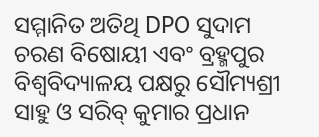ସମ୍ମାନିତ ଅତିଥି DPO ସୁଦାମ ଚରଣ ବିଷୋୟୀ ଏବଂ ବ୍ରହ୍ମପୁର ବିଶ୍ଵବିଦ୍ୟାଳୟ ପକ୍ଷରୁ ସୌମ୍ୟଶ୍ରୀ ସାହୁ ଓ ସରିବ୍ କୁମାର ପ୍ରଧାନ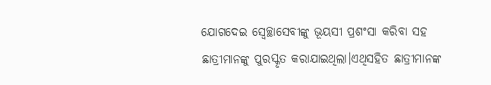ଯୋଗଦେଇ ସ୍ବେଚ୍ଛାସେବୀଙ୍କୁ ଭୂୟସୀ ପ୍ରଶଂସା କରିବା ସହ ଛାତ୍ରୀମାନଙ୍କୁ ପୁରସ୍କୃତ କରାଯାଇଥିଲା।ଏଥିସହିତ ଛାତ୍ରୀମାନଙ୍କ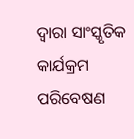ଦ୍ଵାରା ସାଂସ୍କୃତିକ କାର୍ଯକ୍ରମ ପରିବେଷଣ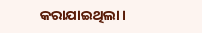କରାଯାଇଥିଲା।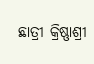ଛାତ୍ରୀ କ୍ରିଷ୍ଣାଶ୍ରୀ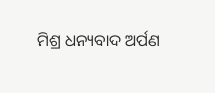ମିଶ୍ର ଧନ୍ୟବାଦ ଅର୍ପଣ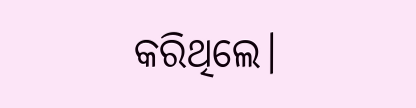କରିଥିଲେ।